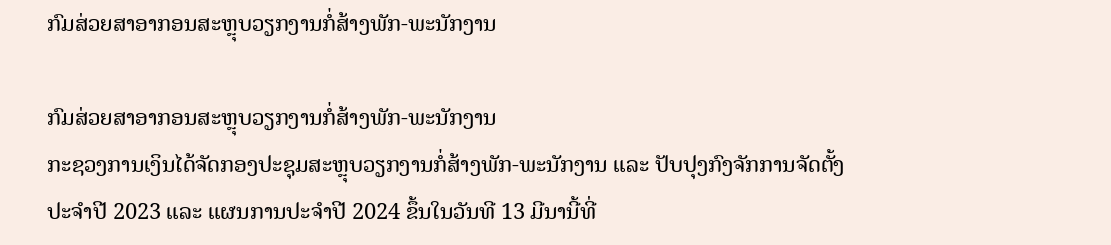ກົມສ່ວຍສາອາກອນສະຫຼຸບວຽກງານກໍ່ສ້າງພັກ-ພະນັກງານ

ກົມສ່ວຍສາອາກອນສະຫຼຸບວຽກງານກໍ່ສ້າງພັກ-ພະນັກງານ
ກະຊວງການເງິນໄດ້ຈັດກອງປະຊຸມສະຫຼຸບວຽກງານກໍ່ສ້າງພັກ-ພະນັກງານ ແລະ ປັບປຸງກົງຈັກການຈັດຕັ້ງປະຈໍາປີ 2023 ແລະ ແຜນການປະຈໍາປີ 2024 ຂຶ້ນໃນວັນທີ 13 ມີນານີ້ທີ່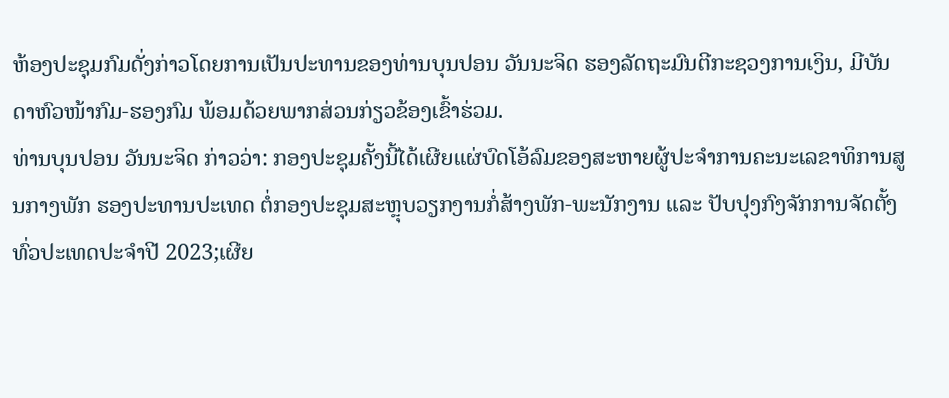ຫ້ອງປະຊຸມກົມດັ່ງກ່າວໂດຍການເປັນປະທານຂອງທ່ານບຸນປອນ ວັນນະຈິດ ຮອງລັດຖະມົນຕີກະຊວງການເງິນ, ມີບັນດາຫົວໜ້າກົມ-ຮອງກົມ ພ້ອມດ້ວຍພາກສ່ວນກ່ຽວຂ້ອງເຂົ້າຮ່ວມ.
ທ່ານບຸນປອນ ວັນນະຈິດ ກ່າວວ່າ: ກອງປະຊຸມຄັ້ງນີ້ໄດ້ເຜີຍແຜ່ບົດໂອ້ລົມຂອງສະຫາຍຜູ້ປະຈໍາການຄະນະເລຂາທິການສູນກາງພັກ ຮອງປະທານປະເທດ ຕໍ່ກອງປະຊຸມສະຫຼຸບວຽກງານກໍ່ສ້າງພັກ-ພະນັກງານ ແລະ ປັບປຸງກົງຈັກການຈັດຕັ້ງທົ່ວປະເທດປະຈໍາປີ 2023;ເຜີຍ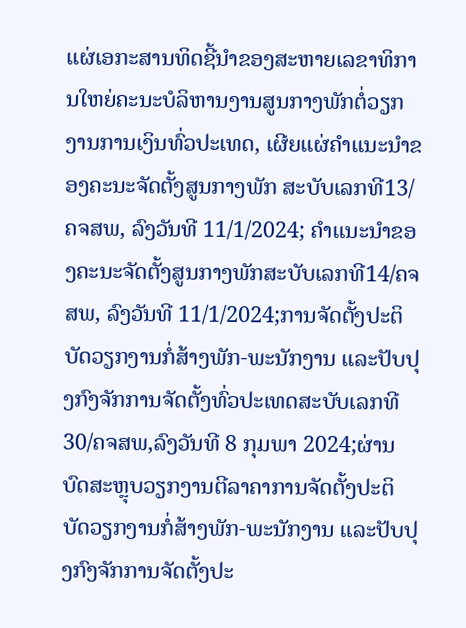ແຜ່ເອກະສານທິດຊີ້ນຳຂອງສະຫາຍເລຂາທິການໃຫຍ່ຄະນະບໍລິຫານງານສູນກາງພັກຕໍ່ວຽກງານການເງິນທົ່ວປະເທດ, ເຜີຍແຜ່ຄໍາແນະນໍາຂອງຄະນະຈັດຕັ້ງສູນກາງພັກ ສະບັບເລກທີ13/ຄຈສພ, ລົງວັນທີ 11/1/2024; ຄໍາແນະນໍາຂອງຄະນະຈັດຕັ້ງສູນກາງພັກສະບັບເລກທີ14/ຄຈສພ, ລົງວັນທີ 11/1/2024;ການຈັດຕັ້ງປະຕິບັດວຽກງານກໍ່ສ້າງພັກ-ພະນັກງານ ແລະປັບປຸງກົງຈັກການຈັດຕັ້ງທົ່ວປະເທດສະບັບເລກທີ 30/ຄຈສພ,ລົງວັນທີ 8 ກຸມພາ 2024;ຜ່ານບົດສະຫຼຸບວຽກງານຕີລາຄາການຈັດຕັ້ງປະຕິບັດວຽກງານກໍ່ສ້າງພັກ-ພະນັກງານ ແລະປັບປຸງກົງຈັກການຈັດຕັ້ງປະ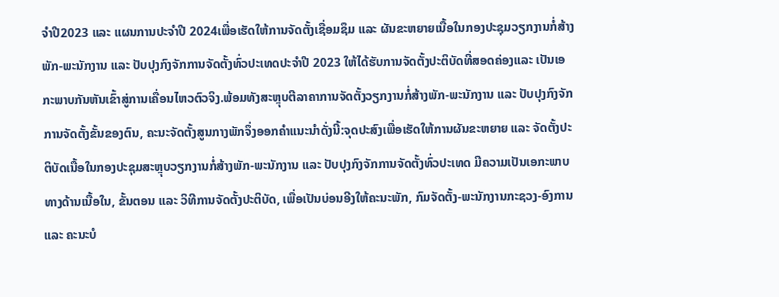ຈໍາປີ2023 ແລະ ແຜນການປະຈໍາປີ 2024ເພື່ອເຮັດໃຫ້ການຈັດຕັ້ງເຊື່ອມຊຶມ ແລະ ຜັນຂະຫຍາຍເນື້ອໃນກອງປະຊຸມວຽກງານກໍ່ສ້າງພັກ-ພະນັກງານ ແລະ ປັບປຸງກົງຈັກການຈັດຕັ້ງທົ່ວປະເທດປະຈຳປີ 2023 ໃຫ້ໄດ້ຮັບການຈັດຕັ້ງປະຕິບັດທີ່ສອດຄ່ອງແລະ ເປັນເອກະພາບກັນຫັນເຂົ້າສູ່ການເຄື່ອນໄຫວຕົວຈິງ.ພ້ອມທັງສະຫຼຸບຕີລາຄາການຈັດຕັ້ງວຽກງານກໍ່ສ້າງພັກ-ພະນັກງານ ແລະ ປັບປຸງກົງຈັກການຈັດຕັ້ງຂັ້ນຂອງຕົນ, ຄະນະຈັດຕັ້ງສູນກາງພັກຈຶ່ງອອກຄຳແນະນຳດັ່ງນີ້:ຈຸດປະສົງເພື່ອເຮັດໃຫ້ການຜັນຂະຫຍາຍ ແລະ ຈັດຕັ້ງປະຕິບັດເນື້ອໃນກອງປະຊຸມສະຫຼຸບວຽກງານກໍ່ສ້າງພັກ-ພະນັກງານ ແລະ ປັບປຸງກົງຈັກການຈັດຕັ້ງທົ່ວປະເທດ ມີຄວາມເປັນເອກະພາບທາງດ້ານເນື້ອໃນ, ຂັ້ນຕອນ ແລະ ວິທີການຈັດຕັ້ງປະຕິບັດ, ເພື່ອເປັນບ່ອນອີງໃຫ້ຄະນະພັກ, ກົມຈັດຕັ້ງ-ພະນັກງານກະຊວງ-ອົງການ ແລະ ຄະນະບໍ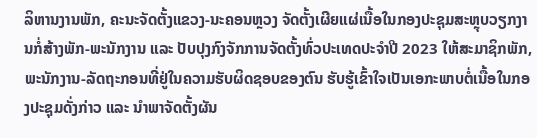ລິຫານງານພັກ, ຄະນະຈັດຕັ້ງແຂວງ-ນະຄອນຫຼວງ ຈັດຕັ້ງເຜີຍແຜ່ເນື້ອໃນກອງປະຊຸມສະຫຼຸບວຽກງານກໍ່ສ້າງພັກ-ພະນັກງານ ແລະ ປັບປຸງກົງຈັກການຈັດຕັ້ງທົ່ວປະເທດປະຈຳປີ 2023 ໃຫ້ສະມາຊິກພັກ, ພະນັກງານ-ລັດຖະກອນທີ່ຢູ່ໃນຄວາມຮັບຜິດຊອບຂອງຕົນ ຮັບຮູ້ເຂົ້າໃຈເປັນເອກະພາບຕໍ່ເນື້ອໃນກອງປະຊຸມດັ່ງກ່າວ ແລະ ນຳພາຈັດຕັ້ງຜັນ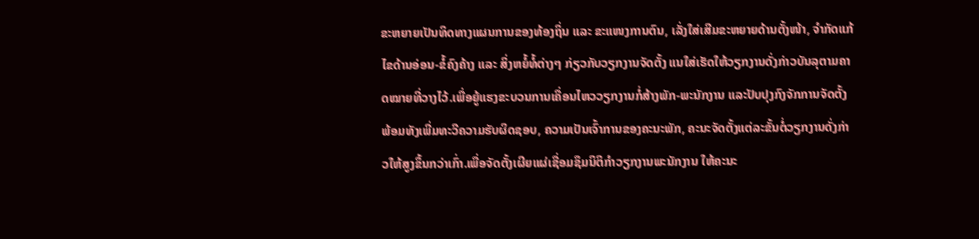ຂະຫຍາຍເປັນທິດທາງແຜນການຂອງທ້ອງຖິ່ນ ແລະ ຂະແໜງການຕົນ, ເລັ່ງໃສ່ເສີມຂະຫຍາຍດ້ານຕັ້ງໜ້າ, ຈຳກັດແກ້ໄຂດ້ານອ່ອນ-ຂໍ້ຄົງຄ້າງ ແລະ ສິ່ງຫຍໍ້ທໍ້ຕ່າງໆ ກ່ຽວກັບວຽກງານຈັດຕັ້ງ ແນໃສ່ເຮັດໃຫ້ວຽກງານດັ່ງກ່າວບັນລຸຕາມຄາດໝາຍທີ່ວາງໄວ້.ເພື່ອຍູ້ແຮງຂະບວນການເຄື່ອນໄຫວວຽກງານກໍ່ສ້າງພັກ-ພະນັກງານ ແລະປັບປຸງກົງຈັກການຈັດຕັ້ງພ້ອມທັງເພີ່ມທະວີຄວາມຮັບຜິດຊອບ, ຄວາມເປັນເຈົ້າການຂອງຄະນະພັກ, ຄະນະຈັດຕັ້ງແຕ່ລະຂັ້ນຕໍ່ວຽກງານດັ່ງກ່າວໃຫ້ສູງຂຶ້ນກວ່າເກົ່າ.ເພື່ອຈັດຕັ້ງເຜີຍແຜ່ເຊື່ອມຊຶມນິຕິກຳວຽກງານພະນັກງານ ໃຫ້ຄະນະ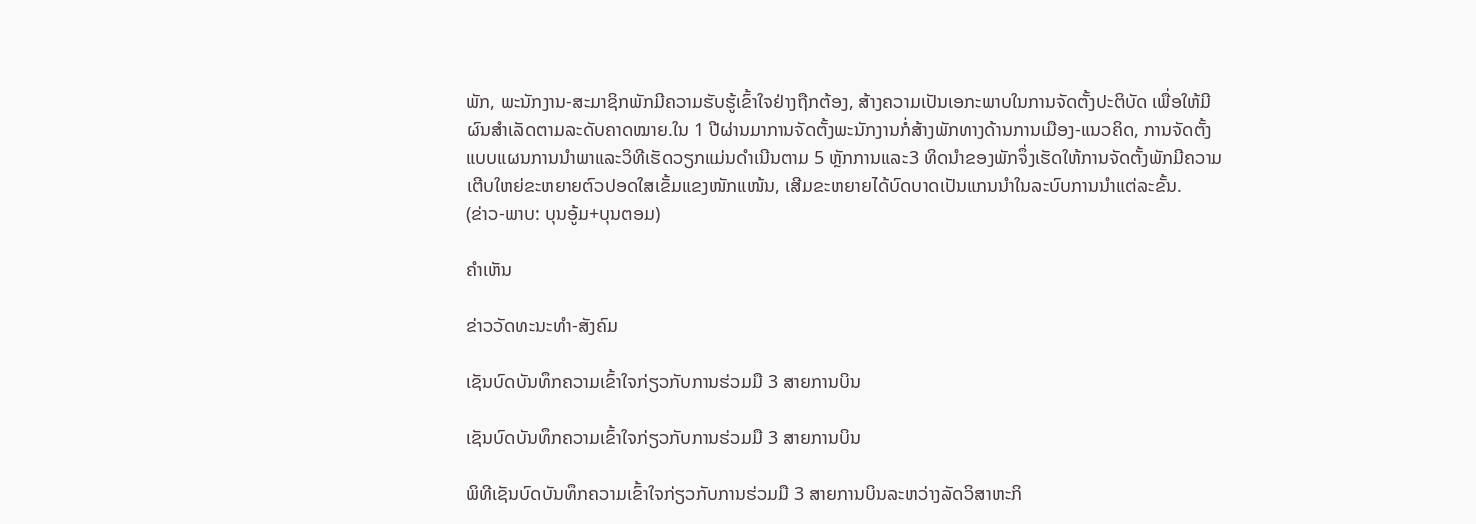ພັກ, ພະນັກງານ-ສະມາຊິກພັກມີຄວາມຮັບຮູ້ເຂົ້າໃຈຢ່າງຖືກຕ້ອງ, ສ້າງຄວາມເປັນເອກະພາບໃນການຈັດຕັ້ງປະຕິບັດ ເພື່ອໃຫ້ມີຜົນສໍາເລັດຕາມລະດັບຄາດໝາຍ.ໃນ 1 ປີຜ່ານມາການຈັດຕັ້ງພະນັກງານກໍ່ສ້າງພັກທາງດ້ານການເມືອງ-ແນວຄິດ, ການຈັດຕັ້ງແບບແຜນການນຳພາແລະວິທີເຮັດວຽກແມ່ນດຳເນີນຕາມ 5 ຫຼັກການແລະ3 ທິດນຳຂອງພັກຈຶ່ງເຮັດໃຫ້ການຈັດຕັ້ງພັກມີຄວາມເຕີບໃຫຍ່ຂະຫຍາຍຕົວປອດໃສເຂັ້ມແຂງໜັກແໜ້ນ, ເສີມຂະຫຍາຍໄດ້ບົດບາດເປັນແກນນຳໃນລະບົບການນຳແຕ່ລະຂັ້ນ.
(ຂ່າວ-ພາບ: ບຸນອູ້ມ+ບຸນຕອມ)

ຄໍາເຫັນ

ຂ່າວວັດທະນະທຳ-ສັງຄົມ

ເຊັນບົດບັນທຶກຄວາມເຂົ້າໃຈກ່ຽວກັບການຮ່ວມມື 3 ສາຍການບິນ

ເຊັນບົດບັນທຶກຄວາມເຂົ້າໃຈກ່ຽວກັບການຮ່ວມມື 3 ສາຍການບິນ

ພິທີເຊັນບົດບັນທຶກຄວາມເຂົ້າໃຈກ່ຽວກັບການຮ່ວມມື 3 ສາຍການບິນລະຫວ່າງລັດວິສາຫະກິ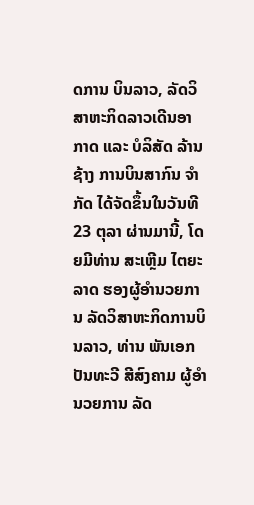ດການ ບິນລາວ, ລັດວິສາຫະກິດລາວເດີນອາກາດ ແລະ ບໍລິສັດ ລ້ານຊ້າງ ການບິນສາກົນ ຈໍາກັດ ໄດ້ຈັດຂຶ້ນໃນວັນທີ 23 ຕຸລາ ຜ່ານມານີ້, ໂດຍມີທ່ານ ສະເຫຼີມ ໄຕຍະລາດ ຮອງຜູ້ອໍານວຍການ ລັດວິສາຫະກິດການບິນລາວ, ທ່ານ ພັນເອກ ປັນທະວີ ສີສົງຄາມ ຜູ້ອໍານວຍການ ລັດ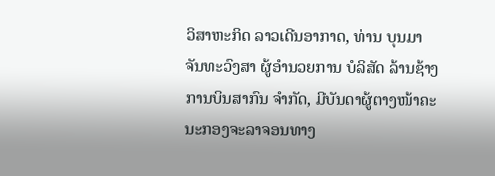ວິສາຫະກິດ ລາວເດີນອາກາດ, ທ່ານ ບຸນມາ ຈັນທະວົງສາ ຜູ້ອໍານວຍການ ບໍລິສັດ ລ້ານຊ້າງການບິນສາກົນ ຈໍາກັດ, ມີບັນດາຜູ້ຕາງໜ້າຄະນະກອງຈະລາຈອນທາງ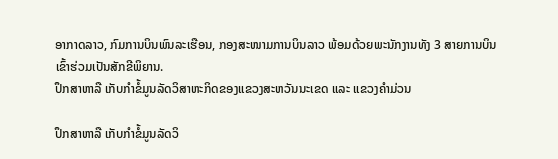ອາກາດລາວ, ກົມການບິນພົນລະເຮືອນ, ກອງສະໜາມການບິນລາວ ພ້ອມດ້ວຍພະນັກງານທັງ 3 ສາຍການບິນເຂົ້າຮ່ວມເປັນສັກຂີພິຍານ.
ປຶກສາຫາລື ເກັບກໍາຂໍ້ມູນລັດວິສາຫະກິດຂອງແຂວງສະຫວັນນະເຂດ ແລະ ແຂວງຄຳມ່ວນ

ປຶກສາຫາລື ເກັບກໍາຂໍ້ມູນລັດວິ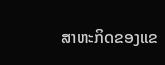ສາຫະກິດຂອງແຂ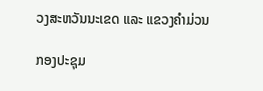ວງສະຫວັນນະເຂດ ແລະ ແຂວງຄຳມ່ວນ

ກອງປະຊຸມ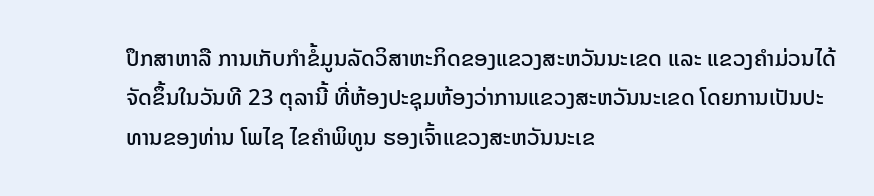ປຶກສາຫາລື ການເກັບກໍາຂໍ້ມູນລັດວິສາຫະກິດຂອງແຂວງສະຫວັນນະເຂດ ແລະ ແຂວງຄຳມ່ວນໄດ້ຈັດຂຶ້ນໃນວັນທີ 23 ຕຸລານີ້ ທີ່ຫ້ອງປະຊຸມຫ້ອງວ່າການແຂວງສະຫວັນນະເຂດ ໂດຍການເປັນປະທານຂອງທ່ານ ໂພໄຊ ໄຂຄຳພິທູນ ຮອງເຈົ້າແຂວງສະຫວັນນະເຂ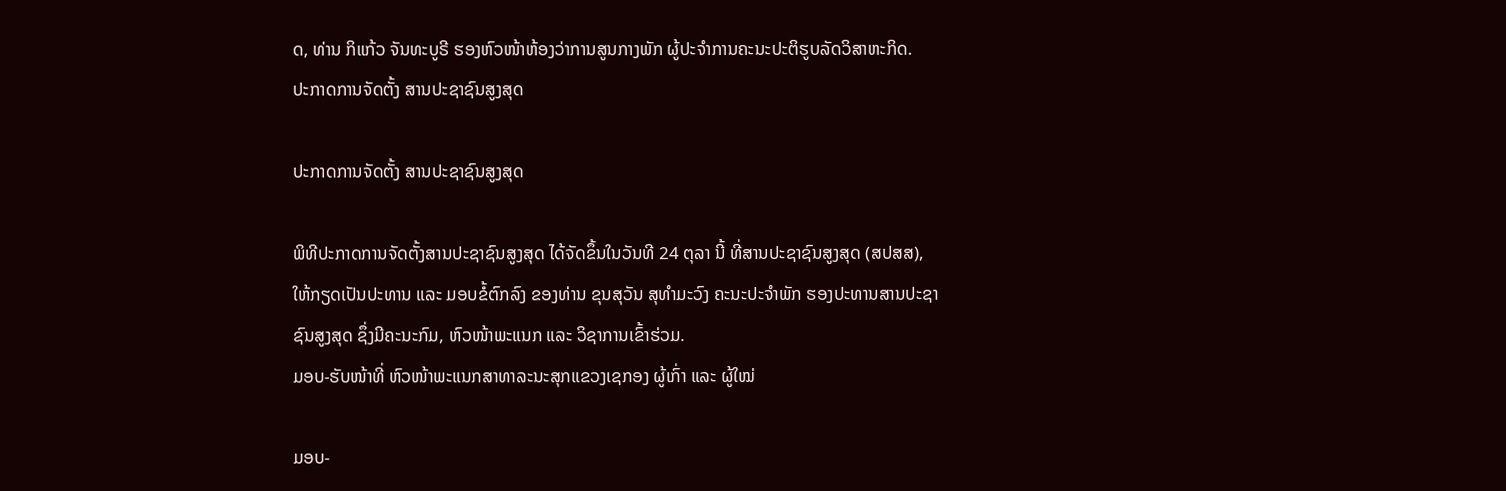ດ, ທ່ານ ກິແກ້ວ ຈັນທະບູຣີ ຮອງຫົວໜ້າຫ້ອງວ່າການສູນກາງພັກ ຜູ້ປະຈຳການຄະນະປະຕິຮູບລັດວິສາຫະກິດ.
ປະກາດການຈັດຕັ້ງ ສານປະຊາຊົນສູງສຸດ

ປະກາດການຈັດຕັ້ງ ສານປະຊາຊົນສູງສຸດ

ພິທີປະກາດການຈັດຕັ້ງສານປະຊາຊົນສູງສຸດ ໄດ້ຈັດຂຶ້ນໃນວັນທີ 24 ຕຸລາ ນີ້ ທີ່ສານປະຊາຊົນສູງສຸດ (ສປສສ), ໃຫ້ກຽດເປັນປະທານ ແລະ ມອບຂໍ້ຕົກລົງ ຂອງທ່ານ ຂຸນສຸວັນ ສຸທຳມະວົງ ຄະນະປະຈຳພັກ ຮອງປະທານສານປະຊາຊົນສູງສຸດ ຊຶ່ງມີຄະນະກົມ, ຫົວໜ້າພະແນກ ແລະ ວິຊາການເຂົ້າຮ່ວມ.
ມອບ-ຮັບໜ້າທີ່ ຫົວໜ້າພະແນກສາທາລະນະສຸກແຂວງເຊກອງ ຜູ້ເກົ່າ ແລະ ຜູ້ໃໝ່

ມອບ-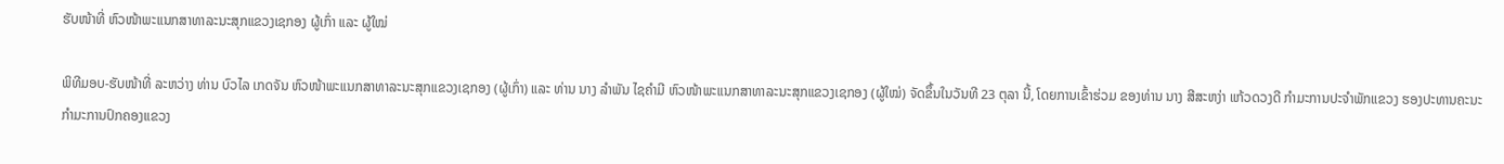ຮັບໜ້າທີ່ ຫົວໜ້າພະແນກສາທາລະນະສຸກແຂວງເຊກອງ ຜູ້ເກົ່າ ແລະ ຜູ້ໃໝ່

ພິທີມອບ-ຮັບໜ້າທີ່ ລະຫວ່າງ ທ່ານ ບົວໄລ ເກດຈັນ ຫົວໜ້າພະແນກສາທາລະນະສຸກແຂວງເຊກອງ (ຜູ້ເກົ່າ) ແລະ ທ່ານ ນາງ ລໍາພັນ ໄຊຄໍາມີ ຫົວໜ້າພະແນກສາທາລະນະສຸກແຂວງເຊກອງ (ຜູ້ໃໝ່) ຈັດຂຶ້ນໃນວັນທີ 23 ຕຸລາ ນີ້, ໂດຍການເຂົ້າຮ່ວມ ຂອງທ່ານ ນາງ ສີສະຫງ່າ ແກ້ວດວງດີ ກໍາມະການປະຈໍາພັກແຂວງ ຮອງປະທານຄະນະກໍາມະການປົກຄອງແຂວງ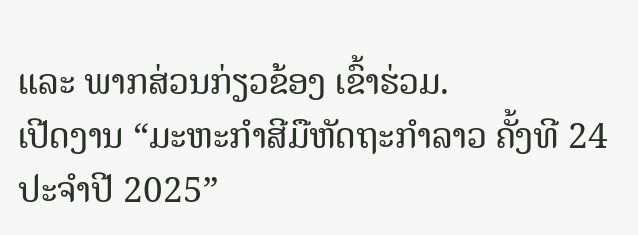ແລະ ພາກສ່ວນກ່ຽວຂ້ອງ ເຂົ້າຮ່ວມ.
ເປີດງານ “ມະຫະກຳສີມືຫັດຖະກຳລາວ ຄັ້ງທີ 24 ປະຈໍາປີ 2025”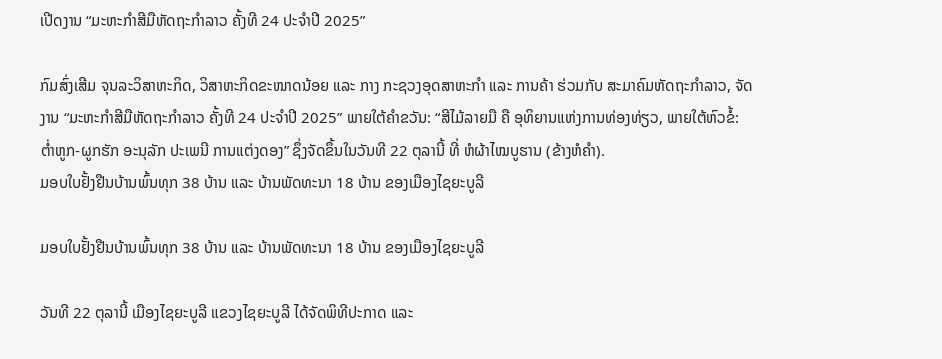ເປີດງານ “ມະຫະກຳສີມືຫັດຖະກຳລາວ ຄັ້ງທີ 24 ປະຈໍາປີ 2025”

ກົມສົ່ງເສີມ ຈຸນລະວິສາຫະກິດ, ວິສາຫະກິດຂະໜາດນ້ອຍ ແລະ ກາງ ກະຊວງອຸດສາຫະກຳ ແລະ ການຄ້າ ຮ່ວມກັບ ສະມາຄົມຫັດຖະກຳລາວ, ຈັດງານ “ມະຫະກຳສີມືຫັດຖະກຳລາວ ຄັ້ງທີ 24 ປະຈໍາປີ 2025” ພາຍໃຕ້ຄໍາຂວັນ: “ສີໄມ້ລາຍມື ຄື ອຸທິຍານແຫ່ງການທ່ອງທ່ຽວ, ພາຍໃຕ້ຫົວຂໍ້: ຕໍ່າຫູກ-ຜູກຮັກ ອະນຸລັກ ປະເພນີ ການແຕ່ງດອງ” ຊຶ່ງຈັດຂຶ້ນໃນວັນທີ 22 ຕຸລານີ້ ທີ່ ຫໍຜ້າໄໝບູຮານ (ຂ້າງຫໍຄໍາ).
ມອບໃບຢັ້ງຢືນບ້ານພົ້ນທຸກ 38 ບ້ານ ແລະ ບ້ານພັດທະນາ 18 ບ້ານ ຂອງເມືອງໄຊຍະບູລີ

ມອບໃບຢັ້ງຢືນບ້ານພົ້ນທຸກ 38 ບ້ານ ແລະ ບ້ານພັດທະນາ 18 ບ້ານ ຂອງເມືອງໄຊຍະບູລີ

ວັນທີ 22 ຕຸລານີ້ ເມືອງໄຊຍະບູລີ ແຂວງໄຊຍະບູລີ ໄດ້ຈັດພິທີປະກາດ ແລະ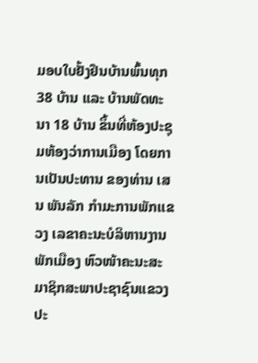ມອບໃບຢັ້ງຢືນບ້ານພົ້ນທຸກ 38 ບ້ານ ແລະ ບ້ານພັດທະນາ 18 ບ້ານ ຂຶ້ນທີ່ຫ້ອງປະຊຸມຫ້ອງວ່າການເມືອງ ໂດຍການເປັນປະທານ ຂອງທ່ານ ເສນ ພັນລັກ ກຳມະການພັກເເຂວງ ເລຂາຄະນະບໍລິຫານງານພັກເມືອງ ຫົວໜ້າຄະນະສະມາຊິກສະພາປະຊາຊົນແຂວງ ປະ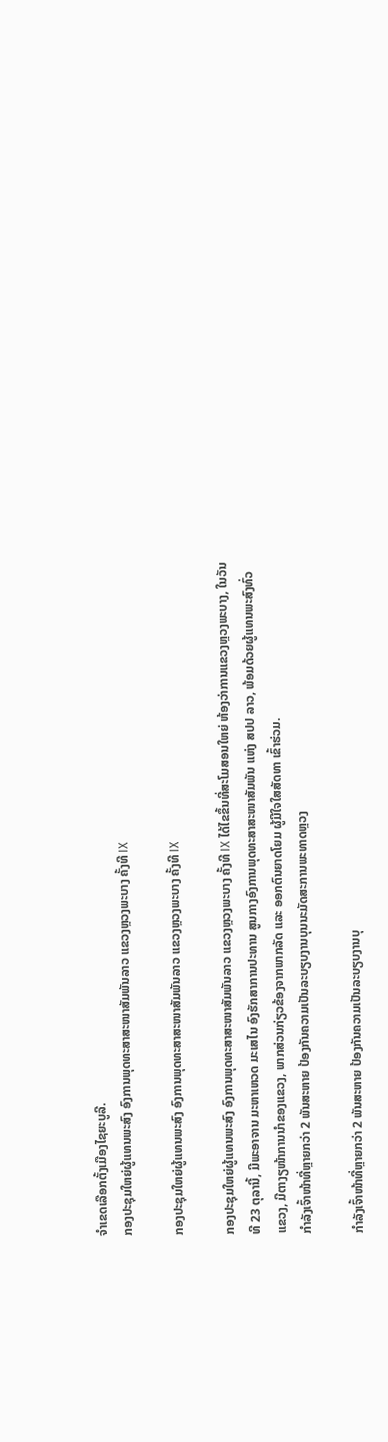ຈໍາເຂດເລືອກຕັ້ງເມືອງໄຊຍະບູລີ.
ກອງປະຊຸມໃຫຍ່ຜູ້ແທນພະສົງ ອົງການພຸດທະສາສະໜາສັມພັນລາວ ແຂວງຫຼວງພະບາງ ຄັ້ງທີ IX

ກອງປະຊຸມໃຫຍ່ຜູ້ແທນພະສົງ ອົງການພຸດທະສາສະໜາສັມພັນລາວ ແຂວງຫຼວງພະບາງ ຄັ້ງທີ IX

ກອງປະຊຸມໃຫຍ່ຜູ້ແທນພະສົງ ອົງການພຸດທະສາສະໜາສັມພັນລາວ ແຂວງຫຼວງພະບາງ ຄັ້ງທີ IX ໄດ້ໄຂຂຶ້ນທີ່ສະໂມສອນໃຫຍ່ ຫ້ອງວ່າການແຂວງຫຼວງພະບາງ, ໃນວັນທີ 23 ຕຸລານີ້, ມີພະອາຈານ ມະຫາເຫວດ ມະເສໄນ ອົງຮັກສາການປະທານ ສູນກາງອົງການພຸດທະສາສະໜາສັມພັນ ແຫ່ງ ສປປ ລາວ, ພ້ອມດ້ວຍຜູ້ແທນພະສົງທົ່ວແຂວງ, ມີຕາງຽໜ້າການນຳຂອງແຂວງ, ພາກສ່ວນກ່ຽວຂ້ອງຈາກພາກລັດ ແລະ ອອກຕົນຍາດໂຍມ ຜູ້ມີໃຈໃສສັດທາ ເຂົ້າຮ່ວມ.
ກຳລັງເຈົ້າໜ້າທີ່ຫຼາຍກວ່າ 2 ພັນສະຫາຍ ປ້ອງກັນຄວາມເປັນລະບຽບງານບຸນນະມັດສະການພະທາດຫຼວງ

ກຳລັງເຈົ້າໜ້າທີ່ຫຼາຍກວ່າ 2 ພັນສະຫາຍ ປ້ອງກັນຄວາມເປັນລະບຽບງານບຸ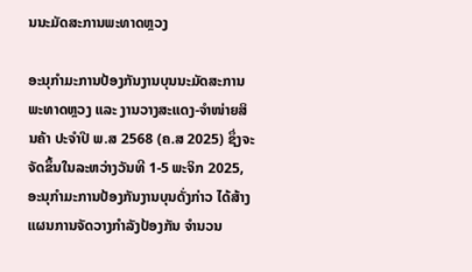ນນະມັດສະການພະທາດຫຼວງ

ອະນຸກຳມະການປ້ອງກັນງານບຸນນະມັດສະການພະທາດຫຼວງ ແລະ ງານວາງສະແດງ-ຈໍາໜ່າຍສິນຄ້າ ປະຈຳປີ ພ.ສ 2568 (ຄ.ສ 2025) ຊຶ່ງຈະຈັດຂຶ້ນໃນລະຫວ່າງວັນທີ 1-5 ພະຈິກ 2025, ອະນຸກຳມະການປ້ອງກັນງານບຸນດັ່ງກ່າວ ໄດ້ສ້າງແຜນການຈັດວາງກຳລັງປ້ອງກັນ ຈຳນວນ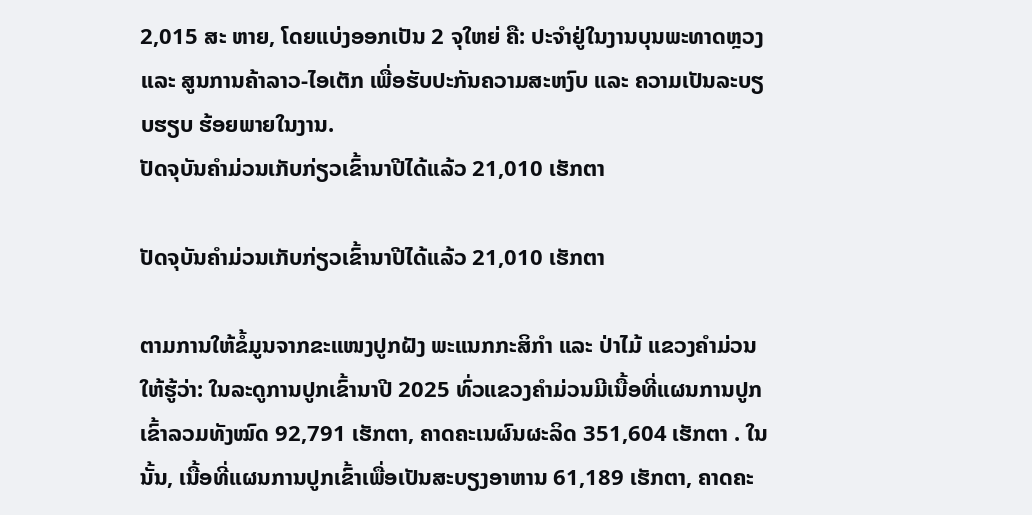2,015 ສະ ຫາຍ, ໂດຍແບ່ງອອກເປັນ 2 ຈຸໃຫຍ່ ຄື: ປະຈຳຢູ່ໃນງານບຸນພະທາດຫຼວງ ແລະ ສູນການຄ້າລາວ-ໄອເຕັກ ເພື່ອຮັບປະກັນຄວາມສະຫງົບ ແລະ ຄວາມເປັນລະບຽບຮຽບ ຮ້ອຍພາຍໃນງານ.
ປັດຈຸບັນຄໍາມ່ວນເກັບກ່ຽວເຂົ້ານາປີໄດ້ແລ້ວ 21,010 ເຮັກຕາ

ປັດຈຸບັນຄໍາມ່ວນເກັບກ່ຽວເຂົ້ານາປີໄດ້ແລ້ວ 21,010 ເຮັກຕາ

ຕາມການໃຫ້ຂໍ້ມູນຈາກຂະແໜງປູກຝັງ ພະແນກກະສິກໍາ ແລະ ປ່າໄມ້ ແຂວງຄໍາມ່ວນໃຫ້ຮູ້ວ່າ: ໃນລະດູການປູກເຂົ້ານາປີ 2025 ທົ່ວແຂວງຄໍາມ່ວນມີເນື້ອທີ່ແຜນການປູກເຂົ້າລວມທັງໝົດ 92,791 ເຮັກຕາ, ຄາດຄະເນຜົນຜະລິດ 351,604 ເຮັກຕາ . ໃນນັ້ນ, ເນື້ອທີ່ແຜນການປູກເຂົ້າເພື່ອເປັນສະບຽງອາຫານ 61,189 ເຮັກຕາ, ຄາດຄະ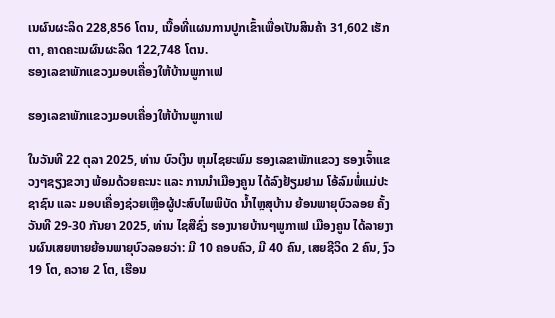ເນຜົນຜະລິດ 228,856 ໂຕນ, ເນື້ອທີ່ແຜນການປູກເຂົ້າເພື່ອເປັນສິນຄ້າ 31,602 ເຮັກຕາ, ຄາດຄະເນຜົນຜະລິດ 122,748 ໂຕນ.
ຮອງເລຂາພັກແຂວງມອບເຄື່ອງໃຫ້ບ້ານພູກາເຟ

ຮອງເລຂາພັກແຂວງມອບເຄື່ອງໃຫ້ບ້ານພູກາເຟ

ໃນວັນທີ 22 ຕຸລາ 2025, ທ່ານ ບົວເງິນ ຫຸມໄຊຍະພົມ ຮອງເລຂາພັກແຂວງ ຮອງເຈົ້າແຂວງໆຊຽງຂວາງ ພ້ອມດ້ວຍຄະນະ ແລະ ການນຳເມືອງຄູນ ໄດ້ລົງຢ້ຽມຢາມ ໂອ້ລົມພໍ່ແມ່ປະຊາຊົນ ແລະ ມອບເຄື່ອງຊ່ວຍເຫຼືອຜູ້ປະສົບໄພພິບັດ ນ້ຳໄຫຼສຸບ້ານ ຍ້ອນພາຍຸບົວລອຍ ຄັ້ງວັນທີ 29-30 ກັນຍາ 2025, ທ່ານ ໄຊສືຊົ່ງ ຮອງນາຍບ້ານໆພູກາເຟ ເມືອງຄູນ ໄດ້ລາຍງານຜົນເສຍຫາຍຍ້ອນພາຍຸບົວລອຍວ່າ: ມີ 10 ຄອບຄົວ, ມີ 40 ຄົນ, ເສຍຊີວິດ 2 ຄົນ, ງົວ 19 ໂຕ, ຄວາຍ 2 ໂຕ, ເຮືອນ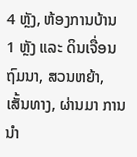4 ຫຼັງ, ຫ້ອງການບ້ານ 1 ຫຼັງ ແລະ ດິນເຈື່ອນຖົມນາ, ສວນຫຍ້າ, ເສັ້ນທາງ, ຜ່ານມາ ການນຳ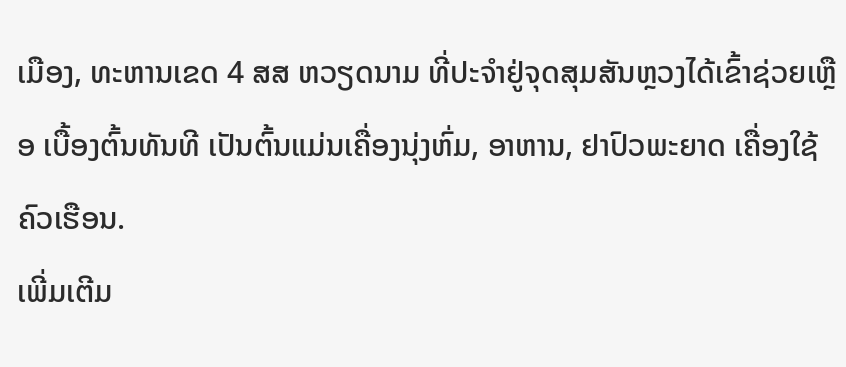ເມືອງ, ທະຫານເຂດ 4 ສສ ຫວຽດນາມ ທີ່ປະຈຳຢູ່ຈຸດສຸມສັນຫຼວງໄດ້ເຂົ້າຊ່ວຍເຫຼືອ ເບື້ອງຕົ້ນທັນທີ ເປັນຕົ້ນແມ່ນເຄື່ອງນຸ່ງຫົ່ມ, ອາຫານ, ຢາປົວພະຍາດ ເຄື່ອງໃຊ້ຄົວເຮືອນ.
ເພີ່ມເຕີມ